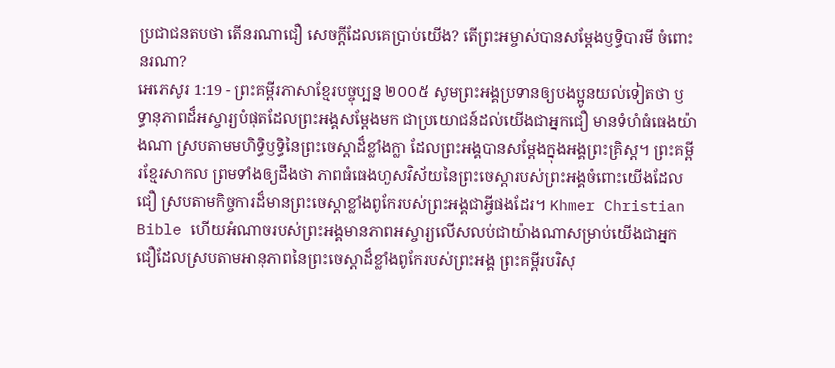ប្រជាជនតបថា តើនរណាជឿ សេចក្ដីដែលគេប្រាប់យើង? តើព្រះអម្ចាស់បានសម្តែងឫទ្ធិបារមី ចំពោះនរណា?
អេភេសូរ 1:19 - ព្រះគម្ពីរភាសាខ្មែរបច្ចុប្បន្ន ២០០៥ សូមព្រះអង្គប្រទានឲ្យបងប្អូនយល់ទៀតថា ឫទ្ធានុភាពដ៏អស្ចារ្យបំផុតដែលព្រះអង្គសម្តែងមក ជាប្រយោជន៍ដល់យើងជាអ្នកជឿ មានទំហំធំធេងយ៉ាងណា ស្របតាមមហិទ្ធិឫទ្ធិនៃព្រះចេស្ដាដ៏ខ្លាំងក្លា ដែលព្រះអង្គបានសម្តែងក្នុងអង្គព្រះគ្រិស្ត។ ព្រះគម្ពីរខ្មែរសាកល ព្រមទាំងឲ្យដឹងថា ភាពធំធេងហួសវិស័យនៃព្រះចេស្ដារបស់ព្រះអង្គចំពោះយើងដែលជឿ ស្របតាមកិច្ចការដ៏មានព្រះចេស្ដាខ្លាំងពូកែរបស់ព្រះអង្គជាអ្វីផងដែរ។ Khmer Christian Bible ហើយអំណាចរបស់ព្រះអង្គមានភាពអស្ចារ្យលើសលប់ជាយ៉ាងណាសម្រាប់យើងជាអ្នកជឿដែលស្របតាមអានុភាពនៃព្រះចេស្ដាដ៏ខ្លាំងពូកែរបស់ព្រះអង្គ ព្រះគម្ពីរបរិសុ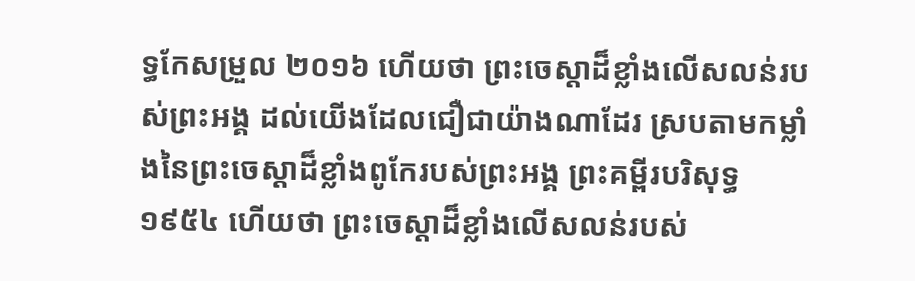ទ្ធកែសម្រួល ២០១៦ ហើយថា ព្រះចេស្តាដ៏ខ្លាំងលើសលន់របស់ព្រះអង្គ ដល់យើងដែលជឿជាយ៉ាងណាដែរ ស្របតាមកម្លាំងនៃព្រះចេស្ដាដ៏ខ្លាំងពូកែរបស់ព្រះអង្គ ព្រះគម្ពីរបរិសុទ្ធ ១៩៥៤ ហើយថា ព្រះចេស្តាដ៏ខ្លាំងលើសលន់របស់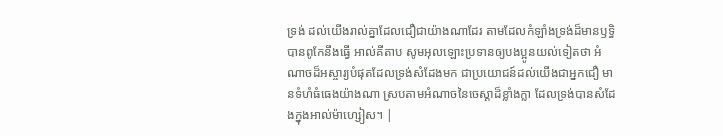ទ្រង់ ដល់យើងរាល់គ្នាដែលជឿជាយ៉ាងណាដែរ តាមដែលកំឡាំងទ្រង់ដ៏មានឫទ្ធិបានពូកែនឹងធ្វើ អាល់គីតាប សូមអុលឡោះប្រទានឲ្យបងប្អូនយល់ទៀតថា អំណាចដ៏អស្ចារ្យបំផុតដែលទ្រង់សំដែងមក ជាប្រយោជន៍ដល់យើងជាអ្នកជឿ មានទំហំធំធេងយ៉ាងណា ស្របតាមអំណាចនៃចេស្ដាដ៏ខ្លាំងក្លា ដែលទ្រង់បានសំដែងក្នុងអាល់ម៉ាហ្សៀស។ |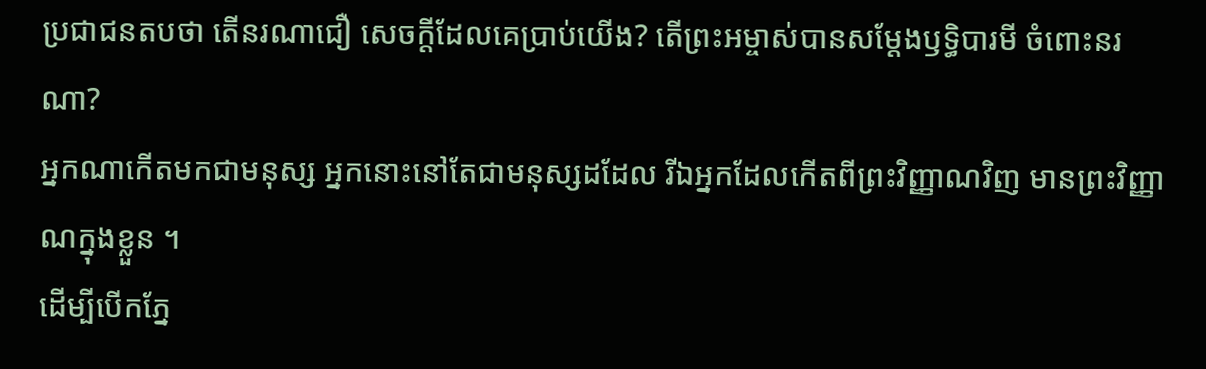ប្រជាជនតបថា តើនរណាជឿ សេចក្ដីដែលគេប្រាប់យើង? តើព្រះអម្ចាស់បានសម្តែងឫទ្ធិបារមី ចំពោះនរណា?
អ្នកណាកើតមកជាមនុស្ស អ្នកនោះនៅតែជាមនុស្សដដែល រីឯអ្នកដែលកើតពីព្រះវិញ្ញាណវិញ មានព្រះវិញ្ញាណក្នុងខ្លួន ។
ដើម្បីបើកភ្នែ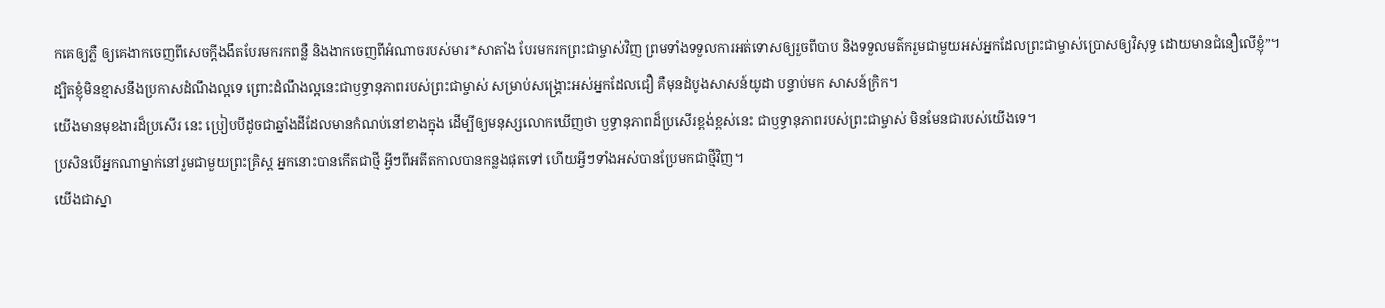កគេឲ្យភ្លឺ ឲ្យគេងាកចេញពីសេចក្ដីងងឹតបែរមករកពន្លឺ និងងាកចេញពីអំណាចរបស់មារ*សាតាំង បែរមករកព្រះជាម្ចាស់វិញ ព្រមទាំងទទួលការអត់ទោសឲ្យរួចពីបាប និងទទួលមត៌ករួមជាមួយអស់អ្នកដែលព្រះជាម្ចាស់ប្រោសឲ្យវិសុទ្ធ ដោយមានជំនឿលើខ្ញុំ”។
ដ្បិតខ្ញុំមិនខ្មាសនឹងប្រកាសដំណឹងល្អទេ ព្រោះដំណឹងល្អនេះជាឫទ្ធានុភាពរបស់ព្រះជាម្ចាស់ សម្រាប់សង្គ្រោះអស់អ្នកដែលជឿ គឺមុនដំបូងសាសន៍យូដា បន្ទាប់មក សាសន៍ក្រិក។
យើងមានមុខងារដ៏ប្រសើរ នេះ ប្រៀបបីដូចជាឆ្នាំងដីដែលមានកំណប់នៅខាងក្នុង ដើម្បីឲ្យមនុស្សលោកឃើញថា ឫទ្ធានុភាពដ៏ប្រសើរខ្ពង់ខ្ពស់នេះ ជាឫទ្ធានុភាពរបស់ព្រះជាម្ចាស់ មិនមែនជារបស់យើងទេ។
ប្រសិនបើអ្នកណាម្នាក់នៅរួមជាមួយព្រះគ្រិស្ត អ្នកនោះបានកើតជាថ្មី អ្វីៗពីអតីតកាលបានកន្លងផុតទៅ ហើយអ្វីៗទាំងអស់បានប្រែមកជាថ្មីវិញ។
យើងជាស្នា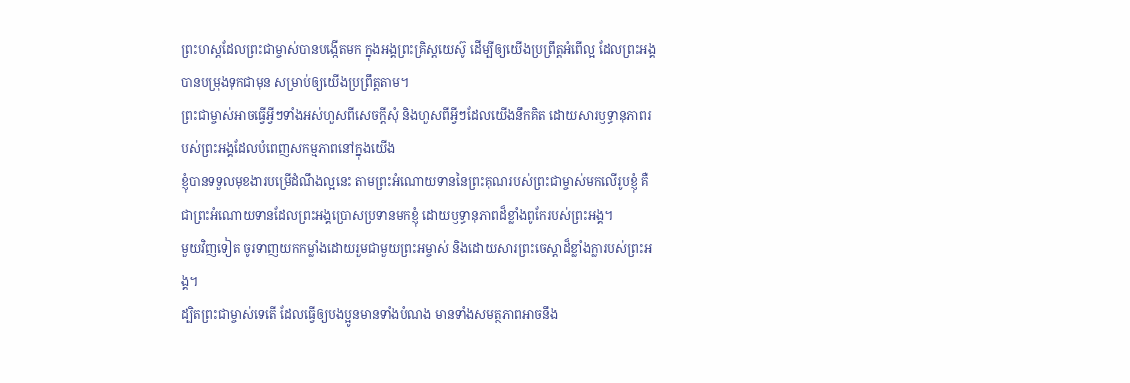ព្រះហស្ដដែលព្រះជាម្ចាស់បានបង្កើតមក ក្នុងអង្គព្រះគ្រិស្តយេស៊ូ ដើម្បីឲ្យយើងប្រព្រឹត្តអំពើល្អ ដែលព្រះអង្គបានបម្រុងទុកជាមុន សម្រាប់ឲ្យយើងប្រព្រឹត្តតាម។
ព្រះជាម្ចាស់អាចធ្វើអ្វីៗទាំងអស់ហួសពីសេចក្ដីសុំ និងហួសពីអ្វីៗដែលយើងនឹកគិត ដោយសារឫទ្ធានុភាពរបស់ព្រះអង្គដែលបំពេញសកម្មភាពនៅក្នុងយើង
ខ្ញុំបានទទួលមុខងារបម្រើដំណឹងល្អនេះ តាមព្រះអំណោយទាននៃព្រះគុណរបស់ព្រះជាម្ចាស់មកលើរូបខ្ញុំ គឺជាព្រះអំណោយទានដែលព្រះអង្គប្រោសប្រទានមកខ្ញុំ ដោយឫទ្ធានុភាពដ៏ខ្លាំងពូកែរបស់ព្រះអង្គ។
មួយវិញទៀត ចូរទាញយកកម្លាំងដោយរួមជាមួយព្រះអម្ចាស់ និងដោយសារព្រះចេស្ដាដ៏ខ្លាំងក្លារបស់ព្រះអង្គ។
ដ្បិតព្រះជាម្ចាស់ទេតើ ដែលធ្វើឲ្យបងប្អូនមានទាំងបំណង មានទាំងសមត្ថភាពអាចនឹង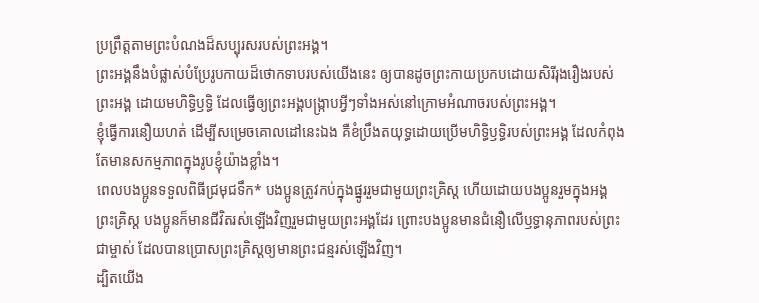ប្រព្រឹត្តតាមព្រះបំណងដ៏សប្បុរសរបស់ព្រះអង្គ។
ព្រះអង្គនឹងបំផ្លាស់បំប្រែរូបកាយដ៏ថោកទាបរបស់យើងនេះ ឲ្យបានដូចព្រះកាយប្រកបដោយសិរីរុងរឿងរបស់ព្រះអង្គ ដោយមហិទ្ធិឫទ្ធិ ដែលធ្វើឲ្យព្រះអង្គបង្ក្រាបអ្វីៗទាំងអស់នៅក្រោមអំណាចរបស់ព្រះអង្គ។
ខ្ញុំធ្វើការនឿយហត់ ដើម្បីសម្រេចគោលដៅនេះឯង គឺខំប្រឹងតយុទ្ធដោយប្រើមហិទ្ធិឫទ្ធិរបស់ព្រះអង្គ ដែលកំពុងតែមានសកម្មភាពក្នុងរូបខ្ញុំយ៉ាងខ្លាំង។
ពេលបងប្អូនទទួលពិធីជ្រមុជទឹក* បងប្អូនត្រូវកប់ក្នុងផ្នូររួមជាមួយព្រះគ្រិស្ត ហើយដោយបងប្អូនរួមក្នុងអង្គព្រះគ្រិស្ត បងប្អូនក៏មានជីវិតរស់ឡើងវិញរួមជាមួយព្រះអង្គដែរ ព្រោះបងប្អូនមានជំនឿលើឫទ្ធានុភាពរបស់ព្រះជាម្ចាស់ ដែលបានប្រោសព្រះគ្រិស្តឲ្យមានព្រះជន្មរស់ឡើងវិញ។
ដ្បិតយើង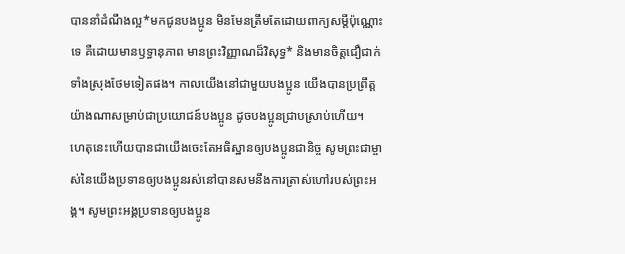បាននាំដំណឹងល្អ*មកជូនបងប្អូន មិនមែនត្រឹមតែដោយពាក្យសម្ដីប៉ុណ្ណោះទេ គឺដោយមានឫទ្ធានុភាព មានព្រះវិញ្ញាណដ៏វិសុទ្ធ* និងមានចិត្តជឿជាក់ទាំងស្រុងថែមទៀតផង។ កាលយើងនៅជាមួយបងប្អូន យើងបានប្រព្រឹត្តយ៉ាងណាសម្រាប់ជាប្រយោជន៍បងប្អូន ដូចបងប្អូនជ្រាបស្រាប់ហើយ។
ហេតុនេះហើយបានជាយើងចេះតែអធិស្ឋានឲ្យបងប្អូនជានិច្ច សូមព្រះជាម្ចាស់នៃយើងប្រទានឲ្យបងប្អូនរស់នៅបានសមនឹងការត្រាស់ហៅរបស់ព្រះអង្គ។ សូមព្រះអង្គប្រទានឲ្យបងប្អូន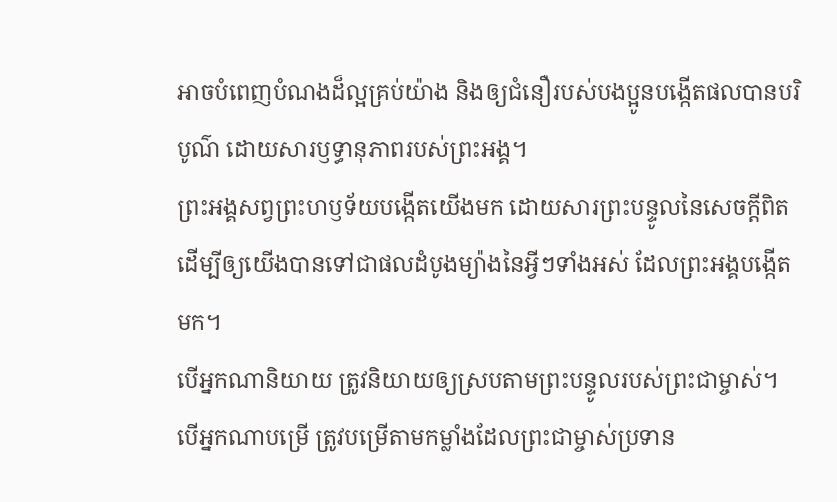អាចបំពេញបំណងដ៏ល្អគ្រប់យ៉ាង និងឲ្យជំនឿរបស់បងប្អូនបង្កើតផលបានបរិបូណ៌ ដោយសារឫទ្ធានុភាពរបស់ព្រះអង្គ។
ព្រះអង្គសព្វព្រះហឫទ័យបង្កើតយើងមក ដោយសារព្រះបន្ទូលនៃសេចក្ដីពិត ដើម្បីឲ្យយើងបានទៅជាផលដំបូងម្យ៉ាងនៃអ្វីៗទាំងអស់ ដែលព្រះអង្គបង្កើតមក។
បើអ្នកណានិយាយ ត្រូវនិយាយឲ្យស្របតាមព្រះបន្ទូលរបស់ព្រះជាម្ចាស់។ បើអ្នកណាបម្រើ ត្រូវបម្រើតាមកម្លាំងដែលព្រះជាម្ចាស់ប្រទាន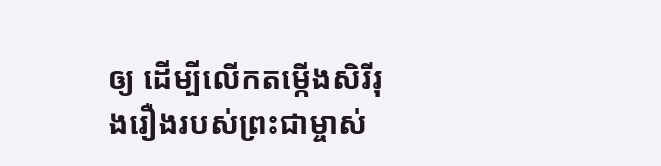ឲ្យ ដើម្បីលើកតម្កើងសិរីរុងរឿងរបស់ព្រះជាម្ចាស់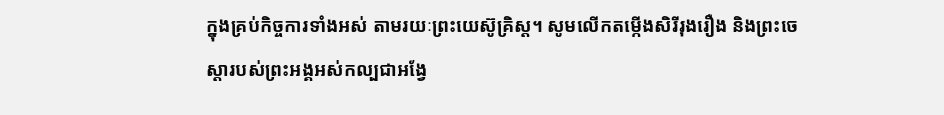ក្នុងគ្រប់កិច្ចការទាំងអស់ តាមរយៈព្រះយេស៊ូគ្រិស្ត។ សូមលើកតម្កើងសិរីរុងរឿង និងព្រះចេស្ដារបស់ព្រះអង្គអស់កល្បជាអង្វែ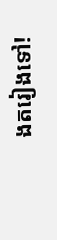ងតរៀងទៅ!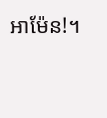អាម៉ែន!។